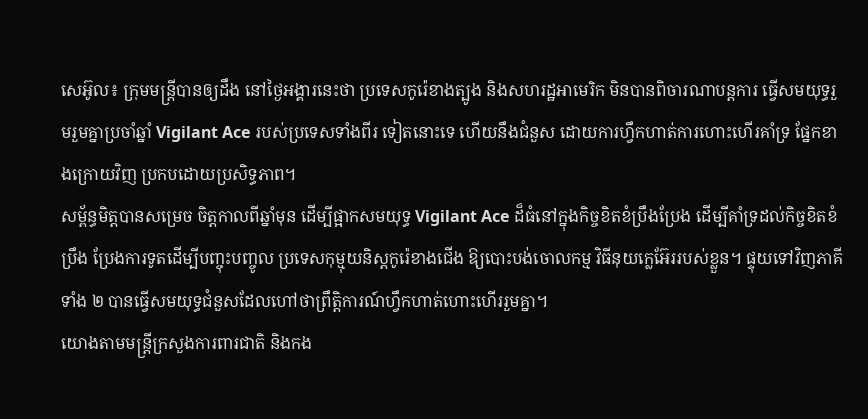សេអ៊ូល៖ ក្រុមមន្ត្រីបានឲ្យដឹង នៅថ្ងៃអង្គារនេះថា ប្រទេសកូរ៉េខាងត្បូង និងសហរដ្ឋអាមេរិក មិនបានពិចារណាបន្តការ ធ្វើសមយុទ្ធរួមរួមគ្នាប្រចាំឆ្នាំ Vigilant Ace របស់ប្រទេសទាំងពីរ ទៀតនោះទេ ហើយនឹងជំនួស ដោយការហ្វឹកហាត់ការហោះហើរគាំទ្រ ផ្នែកខាងក្រោយវិញ ប្រកបដោយប្រសិទ្ធភាព។
សម្ព័ន្ធមិត្តបានសម្រេច ចិត្តកាលពីឆ្នាំមុន ដើម្បីផ្អាកសមយុទ្ធ Vigilant Ace ដ៏ធំនៅក្នុងកិច្ចខិតខំប្រឹងប្រែង ដើម្បីគាំទ្រដល់កិច្ចខិតខំប្រឹង ប្រែងការទូតដើម្បីបញ្ចុះបញ្ចូល ប្រទេសកុម្មុយនិស្តកូរ៉េខាងជើង ឱ្យបោះបង់ចោលកម្ម វិធីនុយក្លេអ៊ែររបស់ខ្លួន។ ផ្ទុយទៅវិញភាគីទាំង ២ បានធ្វើសមយុទ្ធជំនួសដែលហៅថាព្រឹត្តិការណ៍ហ្វឹកហាត់ហោះហើររួមគ្នា។
យោងតាមមន្រ្តីក្រសួងការពារជាតិ និងកង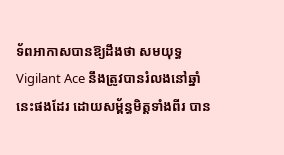ទ័ពអាកាសបានឱ្យដឹងថា សមយុទ្ធ Vigilant Ace នឹងត្រូវបានរំលងនៅឆ្នាំនេះផងដែរ ដោយសម្ព័ន្ធមិត្តទាំងពីរ បាន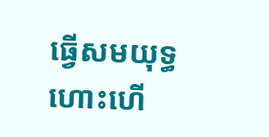ធ្វើសមយុទ្ធហោះហើ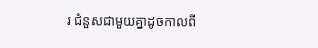រ ជំនួសជាមួយគ្នាដូចកាលពី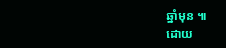ឆ្នាំមុន ៕
ដោយ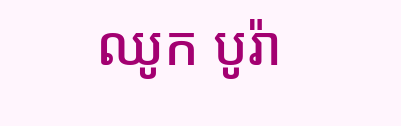ឈូក បូរ៉ា